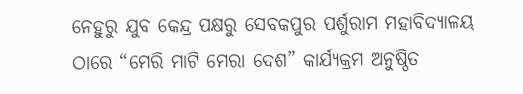ନେହୁରୁ ଯୁବ କେନ୍ଦ୍ର ପକ୍ଷରୁ ସେବକପୁର ପର୍ଶୁରାମ ମହାବିଦ୍ୟାଳୟ ଠାରେ “ମେରି ମାଟି ମେରା ଦେଶ” କାର୍ଯ୍ୟକ୍ରମ ଅନୁଷ୍ଠିତ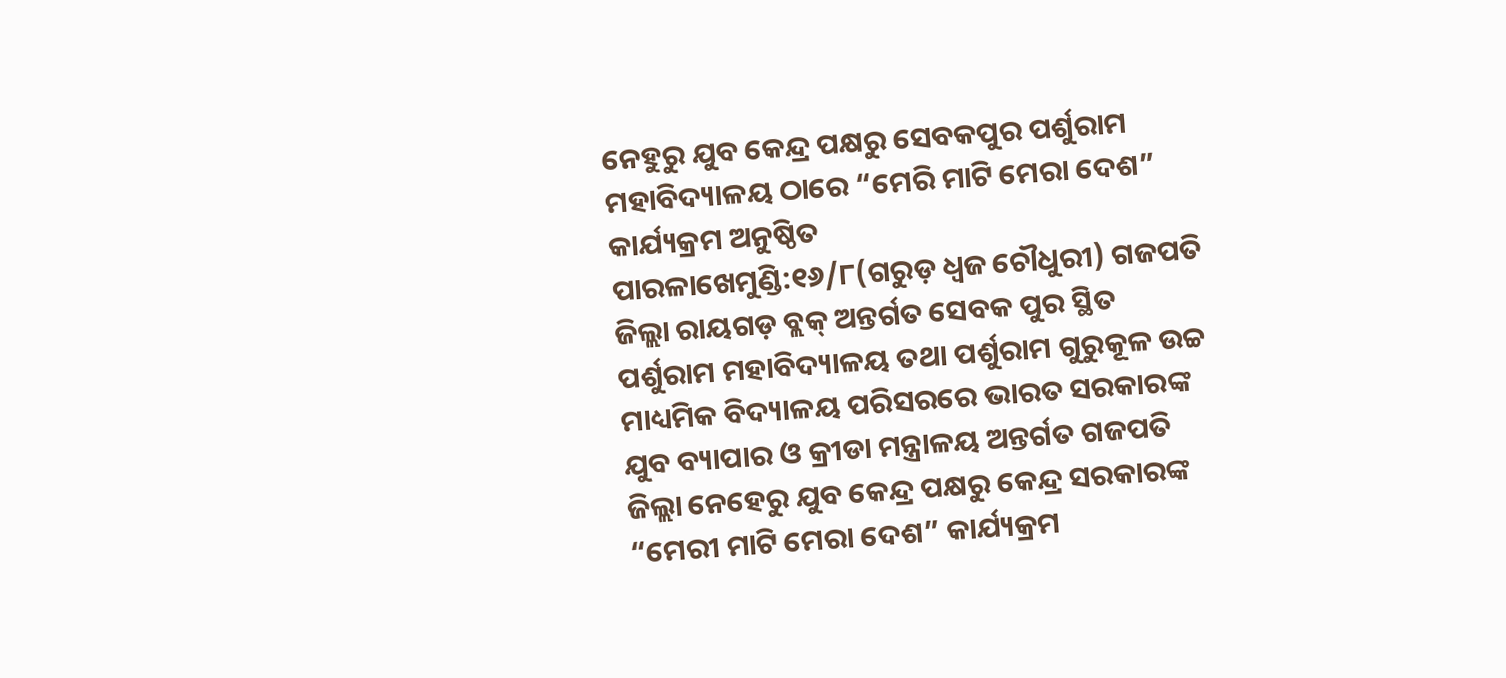ନେହୁରୁ ଯୁବ କେନ୍ଦ୍ର ପକ୍ଷରୁ ସେବକପୁର ପର୍ଶୁରାମ ମହାବିଦ୍ୟାଳୟ ଠାରେ “ମେରି ମାଟି ମେରା ଦେଶ” କାର୍ଯ୍ୟକ୍ରମ ଅନୁଷ୍ଠିତ
ପାରଳାଖେମୁଣ୍ଡି:୧୬/୮(ଗରୁଡ଼ ଧ୍ଵଜ ଚୌଧୁରୀ) ଗଜପତି ଜିଲ୍ଲା ରାୟଗଡ଼ ବ୍ଲକ୍ ଅନ୍ତର୍ଗତ ସେବକ ପୁର ସ୍ଥିତ ପର୍ଶୁରାମ ମହାବିଦ୍ୟାଳୟ ତଥା ପର୍ଶୁରାମ ଗୁରୁକୂଳ ଉଚ୍ଚ ମାଧ୍ୟମିକ ବିଦ୍ୟାଳୟ ପରିସରରେ ଭାରତ ସରକାରଙ୍କ ଯୁବ ବ୍ୟାପାର ଓ କ୍ରୀଡା ମନ୍ତ୍ରାଳୟ ଅନ୍ତର୍ଗତ ଗଜପତି ଜିଲ୍ଲା ନେହେରୁ ଯୁବ କେନ୍ଦ୍ର ପକ୍ଷରୁ କେନ୍ଦ୍ର ସରକାରଙ୍କ “ମେରୀ ମାଟି ମେରା ଦେଶ” କାର୍ଯ୍ୟକ୍ରମ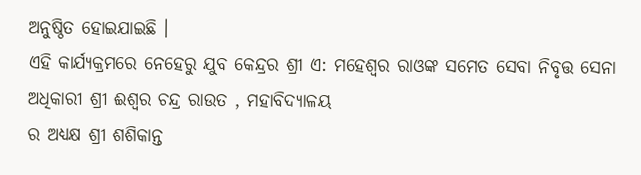ଅନୁଷ୍ଠିତ ହୋଇଯାଇଛି ।
ଏହି କାର୍ଯ୍ୟକ୍ରମରେ ନେହେରୁ ଯୁବ କେନ୍ଦ୍ରର ଶ୍ରୀ ଏ: ମହେଶ୍ୱର ରାଓଙ୍କ ସମେତ ସେବା ନିବୃତ୍ତ ସେନା ଅଧିକାରୀ ଶ୍ରୀ ଈଶ୍ୱର ଚନ୍ଦ୍ର ରାଉତ , ମହାବିଦ୍ୟାଳୟ
ର ଅଧ୍ୟକ୍ଷ ଶ୍ରୀ ଶଶିକାନ୍ତ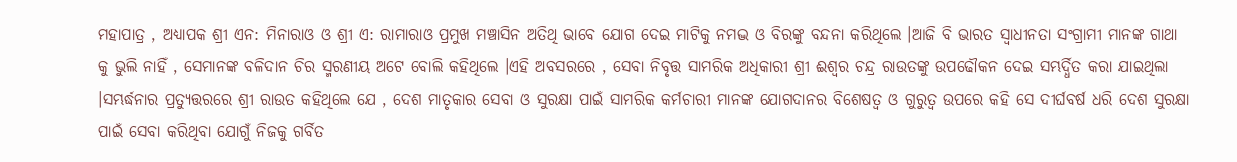ମହାପାତ୍ର , ଅଧ୍ୟାପକ ଶ୍ରୀ ଏନ: ମିନାରାଓ ଓ ଶ୍ରୀ ଏ: ରାମାରାଓ ପ୍ରମୁଖ ମଞ୍ଚାସିନ ଅତିଥି ଭାବେ ଯୋଗ ଦେଇ ମାଟିକୁ ନମଦ୍ଭ ଓ ବିରଙ୍କୁ ବନ୍ଦନା କରିଥିଲେ ।ଆଜି ବି ଭାରତ ସ୍ଵାଧୀନତା ସଂଗ୍ରାମୀ ମାନଙ୍କ ଗାଥା କୁ ଭୁଲି ନାହିଁ , ସେମାନଙ୍କ ବଳିଦାନ ଚିର ସ୍ମରଣୀୟ ଅଟେ ବୋଲି କହିଥିଲେ ।ଏହି ଅବସରରେ , ସେବା ନିବୃତ୍ତ ସାମରିକ ଅଧିକାରୀ ଶ୍ରୀ ଈଶ୍ୱର ଚନ୍ଦ୍ର ରାଉତଙ୍କୁ ଉପଢୌକନ ଦେଇ ସମ୍ଭର୍ଦ୍ଧିତ କରା ଯାଇଥିଲା ।ସମ୍ଭର୍ଦ୍ଧନାର ପ୍ରତ୍ୟୁତ୍ତରରେ ଶ୍ରୀ ରାଉତ କହିଥିଲେ ଯେ , ଦେଶ ମାତୃକାର ସେବା ଓ ସୁରକ୍ଷା ପାଇଁ ସାମରିକ କର୍ମଚାରୀ ମାନଙ୍କ ଯୋଗଦାନର ବିଶେଷତ୍ଵ ଓ ଗୁରୁତ୍ଵ ଉପରେ କହି ସେ ଦୀର୍ଘବର୍ଷ ଧରି ଦେଶ ସୁରକ୍ଷା ପାଇଁ ସେବା କରିଥିବା ଯୋଗୁଁ ନିଜକୁ ଗର୍ବିତ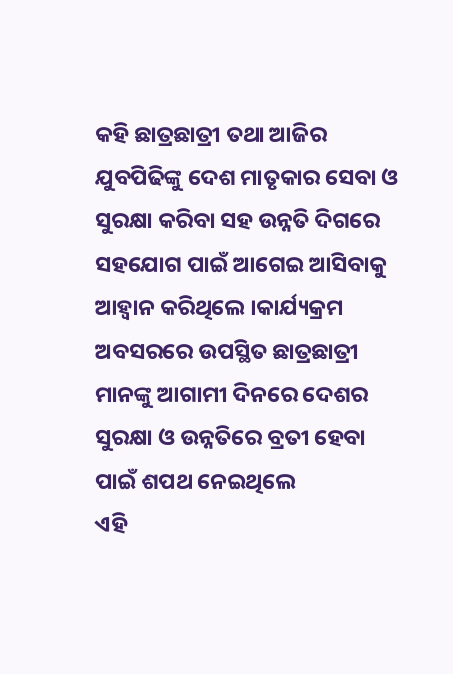କହି ଛାତ୍ରଛାତ୍ରୀ ତଥା ଆଜିର ଯୁବପିଢିଙ୍କୁ ଦେଶ ମାତୃକାର ସେବା ଓ ସୁରକ୍ଷା କରିବା ସହ ଉନ୍ନତି ଦିଗରେ ସହଯୋଗ ପାଇଁ ଆଗେଇ ଆସିବାକୁ ଆହ୍ବାନ କରିଥିଲେ ।କାର୍ଯ୍ୟକ୍ରମ ଅବସରରେ ଉପସ୍ଥିତ ଛାତ୍ରଛାତ୍ରୀ ମାନଙ୍କୁ ଆଗାମୀ ଦିନରେ ଦେଶର ସୁରକ୍ଷା ଓ ଉନ୍ନତିରେ ବ୍ରତୀ ହେବା ପାଇଁ ଶପଥ ନେଇଥିଲେ
ଏହି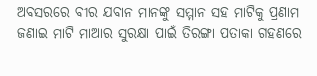ଅବସରରେ ବୀର ଯବାନ ମାନଙ୍କୁ ସମ୍ମାନ ସହ ମାଟିକୁ ପ୍ରଣାମ ଜଣାଇ ମାଟି ମାଆର ସୁରକ୍ଷା ପାଇଁ ତିରଙ୍ଗା ପତାକା ଗହଣରେ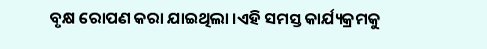ବୃକ୍ଷ ରୋପଣ କରା ଯାଇଥିଲା ।ଏହି ସମସ୍ତ କାର୍ଯ୍ୟକ୍ରମକୁ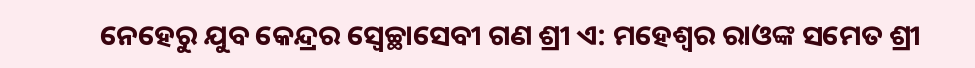ନେହେରୁ ଯୁବ କେନ୍ଦ୍ରର ସ୍ବେଚ୍ଛାସେବୀ ଗଣ ଶ୍ରୀ ଏ: ମହେଶ୍ୱର ରାଓଙ୍କ ସମେତ ଶ୍ରୀ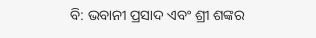ବି: ଭବାନୀ ପ୍ରସାଦ ଏବଂ ଶ୍ରୀ ଶଙ୍କର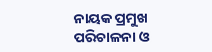ନାୟକ ପ୍ରମୁଖ ପରିଚାଳନା ଓ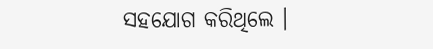ସହଯୋଗ କରିଥିଲେ ।